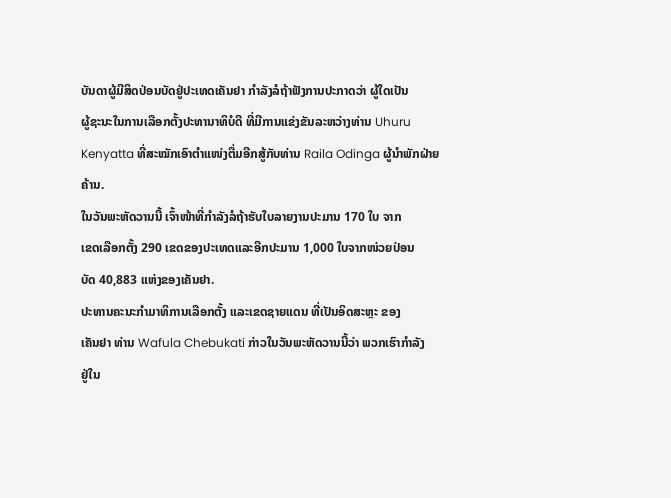ບັນດາຜູ້ມີສິດປ່ອນບັດຢູ່ປະເທດເຄັນຢາ ກຳລັງລໍຖ້າຟັງການປະກາດວ່າ ຜູ້ໃດເປັນ
ຜູ້ຊະນະໃນການເລືອກຕັ້ງປະທານາທິບໍດີ ທີ່ມີການແຂ່ງຂັນລະຫວ່າງທ່ານ Uhuru
Kenyatta ທີ່ສະໝັກເອົາຕຳແໜ່ງຕື່ມອີກສູ້ກັບທ່ານ Raila Odinga ຜູ້ນຳພັກຝ່າຍ
ຄ້ານ.
ໃນວັນພະຫັດວານນີ້ ເຈົ້າໜ້າທີ່ກຳລັງລໍຖ້າຮັບໃບລາຍງານປະມານ 170 ໃບ ຈາກ
ເຂດເລືອກຕັ້ງ 290 ເຂດຂອງປະເທດແລະອີກປະມານ 1,000 ໃບຈາກໜ່ວຍປ່ອນ
ບັດ 40,883 ແຫ່ງຂອງເຄັນຢາ.
ປະທານຄະນະກຳມາທິການເລືອກຕັ້ງ ແລະເຂດຊາຍແດນ ທີ່ເປັນອິດສະຫຼະ ຂອງ
ເຄັນຢາ ທ່ານ Wafula Chebukati ກ່າວໃນວັນພະຫັດວານນີ້ວ່າ ພວກເຮົາກຳລັງ
ຢູ່ໃນ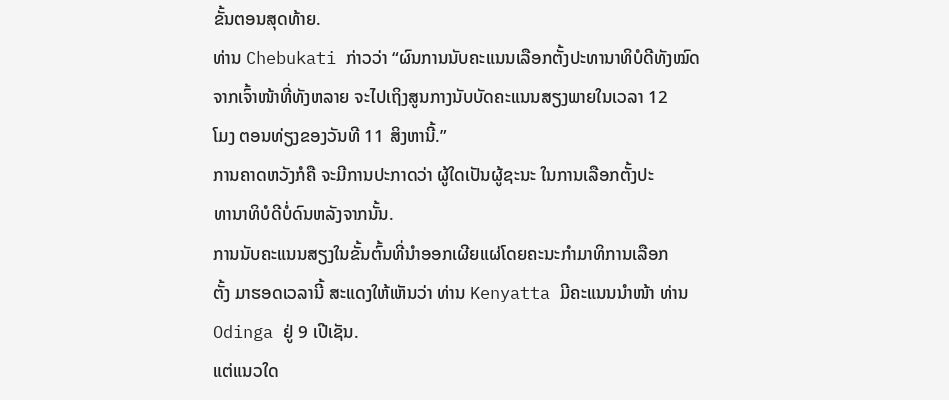ຂັ້ນຕອນສຸດທ້າຍ.
ທ່ານ Chebukati ກ່າວວ່າ “ຜົນການນັບຄະແນນເລືອກຕັ້ງປະທານາທິບໍດີທັງໝົດ
ຈາກເຈົ້າໜ້າທີ່ທັງຫລາຍ ຈະໄປເຖິງສູນກາງນັບບັດຄະແນນສຽງພາຍໃນເວລາ 12
ໂມງ ຕອນທ່ຽງຂອງວັນທີ 11 ສິງຫານີ້.”
ການຄາດຫວັງກໍຄື ຈະມີການປະກາດວ່າ ຜູ້ໃດເປັນຜູ້ຊະນະ ໃນການເລືອກຕັ້ງປະ
ທານາທິບໍດີບໍ່ດົນຫລັງຈາກນັ້ນ.
ການນັບຄະແນນສຽງໃນຂັ້ນຕົ້ນທີ່ນຳອອກເຜີຍແຜ່ໂດຍຄະນະກຳມາທິການເລືອກ
ຕັ້ງ ມາຮອດເວລານີ້ ສະແດງໃຫ້ເຫັນວ່າ ທ່ານ Kenyatta ມີຄະແນນນຳໜ້າ ທ່ານ
Odinga ຢູ່ 9 ເປີເຊັນ.
ແຕ່ແນວໃດ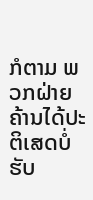ກໍຕາມ ພວກຝ່າຍຄ້ານໄດ້ປະຕິເສດບໍ່ຮັບ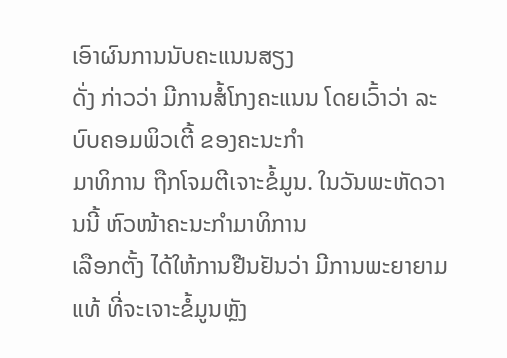ເອົາຜົນການນັບຄະແນນສຽງ
ດັ່ງ ກ່າວວ່າ ມີການສໍ້ໂກງຄະແນນ ໂດຍເວົ້າວ່າ ລະບົບຄອມພິວເຕີ້ ຂອງຄະນະກຳ
ມາທິການ ຖືກໂຈມຕີເຈາະຂໍ້ມູນ. ໃນວັນພະຫັດວານນີ້ ຫົວໜ້າຄະນະກຳມາທິການ
ເລືອກຕັ້ງ ໄດ້ໃຫ້ການຢືນຢັນວ່າ ມີການພະຍາຍາມແທ້ ທີ່ຈະເຈາະຂໍ້ມູນຫຼັງ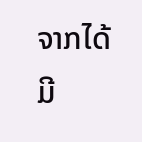ຈາກໄດ້
ມີ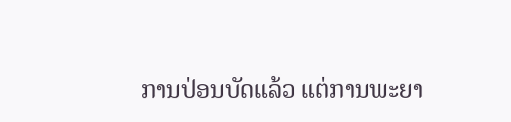ການປ່ອນບັດແລ້ວ ແຕ່ການພະຍາ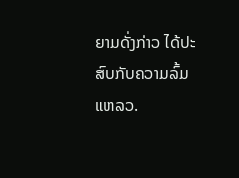ຍາມດັ່ງກ່າວ ໄດ້ປະສົບກັບຄວາມລົ້ມແຫລວ.